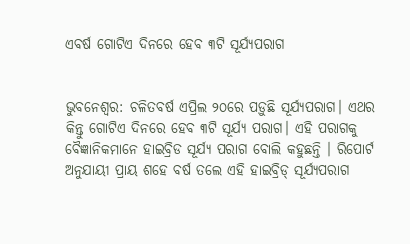ଏବର୍ଷ ଗୋଟିଏ ଦିନରେ ହେବ ୩ଟି ସୂର୍ଯ୍ୟପରାଗ


ଭୁବନେଶ୍ବର: ଚଳିତବର୍ଷ ଏପ୍ରିଲ ୨୦ରେ ପଡ଼ୁଛି ସୂର୍ଯ୍ୟପରାଗ। ଏଥର କିନ୍ତୁ ଗୋଟିଏ ଦିନରେ ହେବ ୩ଟି ସୂର୍ଯ୍ୟ ପରାଗ। ଏହି ପରାଗକୁ ବୈଜ୍ଞାନିକମାନେ ହାଇବ୍ରିଡ ସୂର୍ଯ୍ୟ ପରାଗ ବୋଲି କହୁଛନ୍ତି । ରିପୋର୍ଟ ଅନୁଯାୟୀ ପ୍ରାୟ ଶହେ ବର୍ଷ ତଲେ ଏହି ହାଇବ୍ରିଡ୍‌ ସୂର୍ଯ୍ୟପରାଗ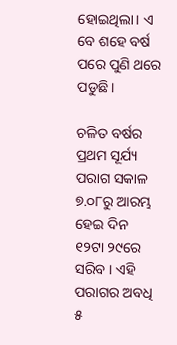ହୋଇଥିଲା। ଏ ବେ ଶହେ ବର୍ଷ ପରେ ପୁଣି ଥରେ ପଡୁଛି।

ଚଳିତ ବର୍ଷର ପ୍ରଥମ ସୂର୍ଯ୍ୟ ପରାଗ ସକାଳ ୭.୦୮ରୁ ଆରମ୍ଭ ହେଇ ଦିନ ୧୨ଟା ୨୯ରେ ସରିବ । ଏହି ପରାଗର ଅବଧି ୫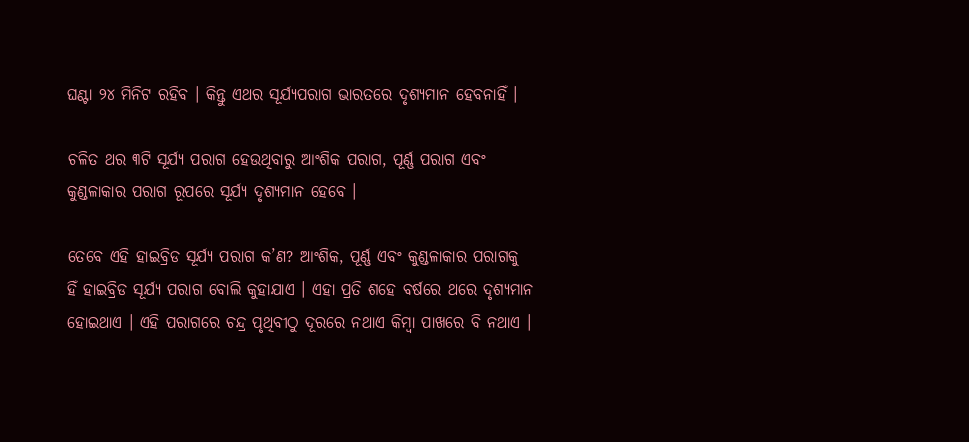ଘଣ୍ଟା ୨୪ ମିନିଟ ରହିବ । କିନ୍ତୁ ଏଥର ସୂର୍ଯ୍ୟପରାଗ ଭାରତରେ ଦୃଶ୍ୟମାନ ହେବନାହିଁ ।

ଚଳିତ ଥର ୩ଟି ସୂର୍ଯ୍ୟ ପରାଗ ହେଉଥିବାରୁ ଆଂଶିକ ପରାଗ, ପୂର୍ଣ୍ଣ ପରାଗ ଏବଂ କୁଣ୍ଡଳାକାର ପରାଗ ରୂପରେ ସୂର୍ଯ୍ୟ ଦୃଶ୍ୟମାନ ହେବେ ।

ତେବେ ଏହି ହାଇବ୍ରିଡ ସୂର୍ଯ୍ୟ ପରାଗ କ’ଣ? ଆଂଶିକ, ପୂର୍ଣ୍ଣ ଏବଂ କୁଣ୍ଡଳାକାର ପରାଗକୁ ହିଁ ହାଇବ୍ରିଡ ସୂର୍ଯ୍ୟ ପରାଗ ବୋଲି କୁହାଯାଏ । ଏହା ପ୍ରତି ଶହେ ବର୍ଷରେ ଥରେ ଦୃଶ୍ୟମାନ ହୋଇଥାଏ । ଏହି ପରାଗରେ ଚନ୍ଦ୍ର ପୃଥିବୀଠୁ ଦୂରରେ ନଥାଏ କିମ୍ବା ପାଖରେ ବି ନଥାଏ ।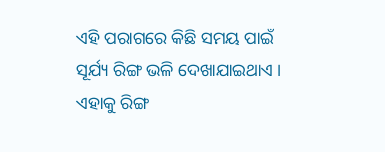ଏହି ପରାଗରେ କିଛି ସମୟ ପାଇଁ ସୂର୍ଯ୍ୟ ରିଙ୍ଗ ଭଳି ଦେଖାଯାଇଥାଏ । ଏହାକୁ ରିଙ୍ଗ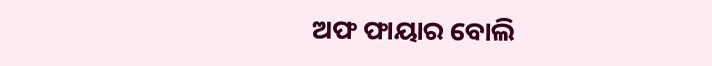ଅଫ ଫାୟାର ବୋଲି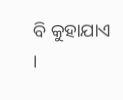ବି କୁହାଯାଏ ।